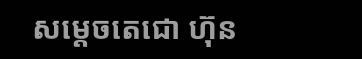សម្ដេចតេជោ ហ៊ុន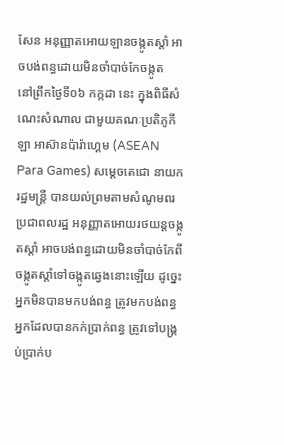សែន អនុញ្ញាតអោយឡានចង្កូតស្ដាំ អាចបង់ពន្ធដោយមិនចាំបាច់កែចង្កូត
នៅព្រឹកថ្ងៃទី០៦ កក្កដា នេះ ក្នុងពិធីសំណេះសំណាល ជាមួយគណៈប្រតិភូកីឡា អាស៊ានប៉ារ៉ាហ្គេម (ASEAN Para Games) សម្ដេចតេជោ នាយករដ្ឋមន្ត្រី បានយល់ព្រមតាមសំណូមពរប្រជាពលរដ្ឋ អនុញ្ញាតអោយរថយន្តចង្កូតស្ដាំ អាចបង់ពន្ធដោយមិនចាំបាច់កែពីចង្កូតស្ដាំទៅចង្កូតឆ្វេងនោះឡេីយ ដូច្នេះ អ្នកមិនបានមកបង់ពន្ធ ត្រូវមកបង់ពន្ធ អ្នកដែលបានកក់ប្រាក់ពន្ធ ត្រូវទៅបង្គ្រប់ប្រាក់ប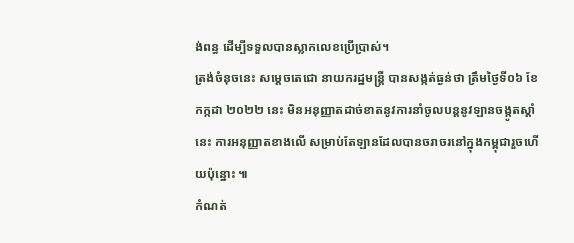ង់ពន្ធ ដើម្បីទទួលបានស្លាកលេខប្រើប្រាស់។
ត្រង់ចំនុចនេះ សម្ដេចតេជោ នាយករដ្ឋមន្ត្រី បានសង្កត់ធ្ងន់ថា ត្រឹមថ្ងៃទី០៦ ខែកក្កដា ២០២២ នេះ មិនអនុញ្ញាតដាច់ខាតនូវការនាំចូលបន្តនូវឡានចង្កូតស្ដាំនេះ ការអនុញ្ញាតខាងលើ សម្រាប់តែឡានដែលបានចរាចរនៅក្នុងកម្ពុជារួចហើយប៉ុន្នោះ ៕
កំណត់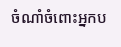ចំណាំចំពោះអ្នកប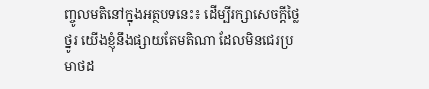ញ្ចូលមតិនៅក្នុងអត្ថបទនេះ៖ ដើម្បីរក្សាសេចក្ដីថ្លៃថ្នូរ យើងខ្ញុំនឹងផ្សាយតែមតិណា ដែលមិនជេរប្រមាថដ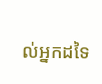ល់អ្នកដទៃ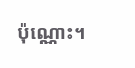ប៉ុណ្ណោះ។